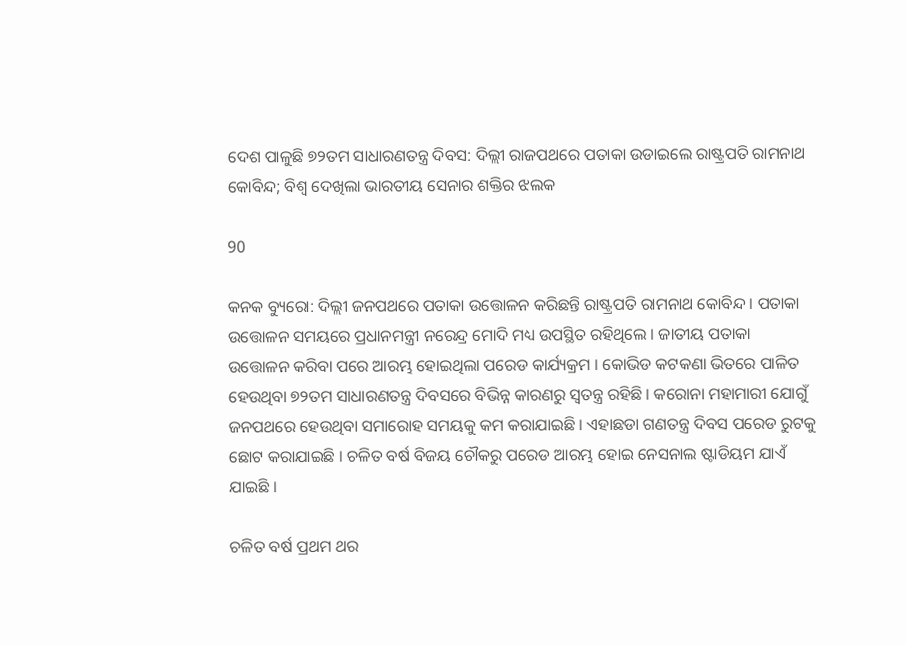ଦେଶ ପାଳୁଛି ୭୨ତମ ସାଧାରଣତନ୍ତ୍ର ଦିବସ: ଦିଲ୍ଲୀ ରାଜପଥରେ ପତାକା ଉଡାଇଲେ ରାଷ୍ଟ୍ରପତି ରାମନାଥ କୋବିନ୍ଦ; ବିଶ୍ୱ ଦେଖିଲା ଭାରତୀୟ ସେନାର ଶକ୍ତିର ଝଲକ

90

କନକ ବ୍ୟୁରୋ: ଦିଲ୍ଲୀ ଜନପଥରେ ପତାକା ଉତ୍ତୋଳନ କରିଛନ୍ତି ରାଷ୍ଟ୍ରପତି ରାମନାଥ କୋବିନ୍ଦ । ପତାକା ଉତ୍ତୋଳନ ସମୟରେ ପ୍ରଧାନମନ୍ତ୍ରୀ ନରେନ୍ଦ୍ର ମୋଦି ମଧ୍ୟ ଉପସ୍ଥିତ ରହିଥିଲେ । ଜାତୀୟ ପତାକା ଉତ୍ତୋଳନ କରିବା ପରେ ଆରମ୍ଭ ହୋଇଥିଲା ପରେଡ କାର୍ଯ୍ୟକ୍ରମ । କୋଭିଡ କଟକଣା ଭିତରେ ପାଳିତ ହେଉଥିବା ୭୨ତମ ସାଧାରଣତନ୍ତ୍ର ଦିବସରେ ବିଭିନ୍ନ କାରଣରୁ ସ୍ୱତନ୍ତ୍ର ରହିଛି । କରୋନା ମହାମାରୀ ଯୋଗୁଁ ଜନପଥରେ ହେଉଥିବା ସମାରୋହ ସମୟକୁ କମ କରାଯାଇଛି । ଏହାଛଡା ଗଣତନ୍ତ୍ର ଦିବସ ପରେଡ ରୁଟକୁ ଛୋଟ କରାଯାଇଛି । ଚଳିତ ବର୍ଷ ବିଜୟ ଚୌକରୁ ପରେଡ ଆରମ୍ଭ ହୋଇ ନେସନାଲ ଷ୍ଟାଡିୟମ ଯାଏଁ ଯାଇଛି ।

ଚଳିତ ବର୍ଷ ପ୍ରଥମ ଥର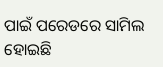ପାଇଁ ପରେଡରେ ସାମିଲ ହୋଇଛି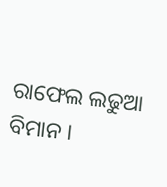ରାଫେଲ ଲଢୁଆ ବିମାନ ।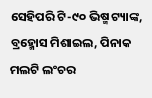ସେହିପରି ଟି-୯୦ ଭିଷ୍ମ ଟ୍ୟାଙ୍କ, ବ୍ରହ୍ମୋସ ମିଶାଇଲ, ପିନାକ ମଲଟି ଲଂଚର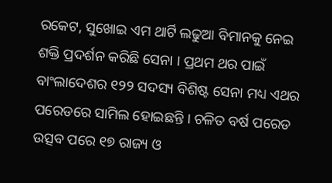ରକେଟ, ସୁଖୋଇ ଏମ ଥାର୍ଟି ଲଢୁଆ ବିମାନକୁ ନେଇ ଶକ୍ତି ପ୍ରଦର୍ଶନ କରିଛି ସେନା । ପ୍ରଥମ ଥର ପାଇଁ ବାଂଲାଦେଶର ୧୨୨ ସଦସ୍ୟ ବିଶିଷ୍ଟ ସେନା ମଧ୍ୟ ଏଥର ପରେଡରେ ସାମିଲ ହୋଇଛନ୍ତି । ଚଳିତ ବର୍ଷ ପରେଡ ଉତ୍ସବ ପରେ ୧୭ ରାଜ୍ୟ ଓ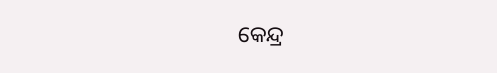କେନ୍ଦ୍ର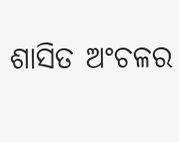ଶାସିତ ଅଂଚଳର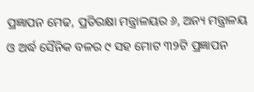ପ୍ରଜ୍ଞାପନ ମେଢ, ପ୍ରତିରକ୍ଷା ମନ୍ତ୍ରାଳୟର ୬, ଅନ୍ୟ ମନ୍ତ୍ରାଳୟ ଓ ଅର୍ଦ୍ଧ ସୈନିକ ବଳର ୯ ସହ ମୋଟ ୩୨ଟି ପ୍ରଜ୍ଞାପନ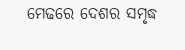ମେଢରେ ଦେଶର ସମୃଦ୍ଧ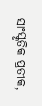ସାଂସ୍କୃତିକ ପ୍ରତୀକ,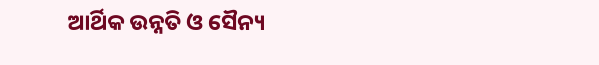ଆର୍ଥିକ ଉନ୍ନତି ଓ ସୈନ୍ୟ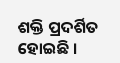ଶକ୍ତି ପ୍ରଦର୍ଶିତ ହୋଇଛି ।